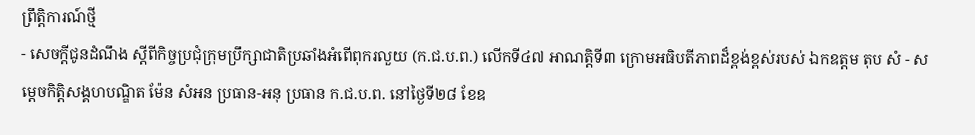ព្រឹត្តិការណ៍ថ្មី
- សេចក្តីជូនដំណឹង ស្ដីពីកិច្ចប្រជុំក្រុមប្រឹក្សាជាតិប្រឆាំងអំពើពុករលួយ (ក.ជ.ប.ព.) លើកទី៤៧ អាណត្តិទី៣ ក្រោមអធិបតីភាពដ៏ខ្ពង់ខ្ពស់របស់ ឯកឧត្តម តុប សំ - សម្តេចកិត្តិសង្គហបណ្ឌិត ម៉ែន សំអន ប្រធាន-អនុ ប្រធាន ក.ជ.ប.ព. នៅថ្ងៃទី២៨ ខែឧ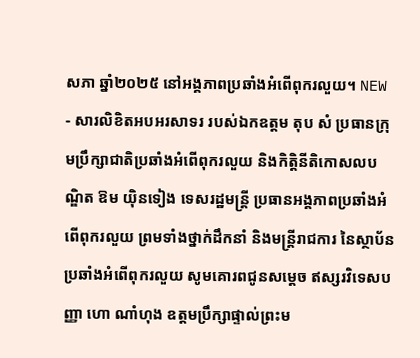សភា ឆ្នាំ២០២៥ នៅអង្គភាពប្រឆាំងអំពើពុករលួយ។ NEW
- សារលិខិតអបអរសាទរ របស់ឯកឧត្តម តុប សំ ប្រធានក្រុមប្រឹក្សាជាតិប្រឆាំងអំពើពុករលួយ និងកិតិ្ដនីតិកោសលបណ្ឌិត ឱម យ៉ិនទៀង ទេសរដ្ឋមន្រ្ដី ប្រធានអង្គភាពប្រឆាំងអំពើពុករលួយ ព្រមទាំងថ្នាក់ដឹកនាំ និងមន្ត្រីរាជការ នៃស្ថាប័នប្រឆាំងអំពើពុករលួយ សូមគោរពជូនសម្តេច ឥស្សរវិទេសបញ្ញា ហោ ណាំហុង ឧត្តមប្រឹក្សាផ្ទាល់ព្រះម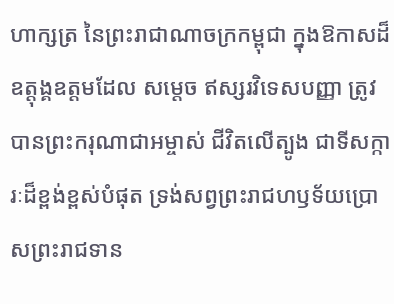ហាក្សត្រ នៃព្រះរាជាណាចក្រកម្ពុជា ក្នុងឱកាសដ៏ឧត្តុង្គឧត្តមដែល សម្តេច ឥស្សរវិទេសបញ្ញា ត្រូវបានព្រះករុណាជាអម្ចាស់ ជីវិតលើត្បូង ជាទីសក្ការៈដ៏ខ្ពង់ខ្ពស់បំផុត ទ្រង់សព្វព្រះរាជហឫទ័យប្រោសព្រះរាជទាន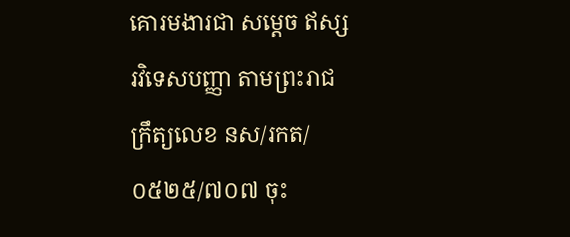គោរមងារជា សម្តេច ឥស្សរវិទេសបញ្ញា តាមព្រះរាជក្រឹត្យលេខ នស/រកត/០៥២៥/៧០៧ ចុះ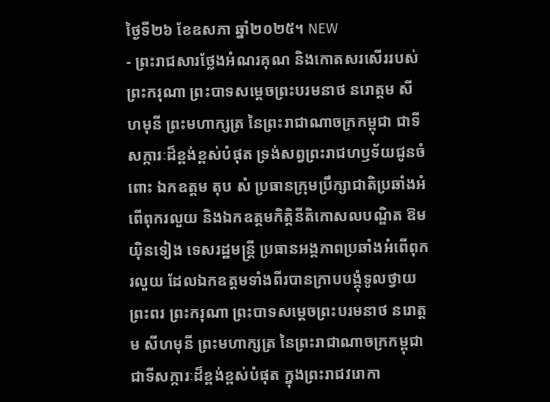ថ្ងៃទី២៦ ខែឧសភា ឆ្នាំ២០២៥។ NEW
- ព្រះរាជសារថ្លែងអំណរគុណ និងកោតសរសើររបស់ព្រះករុណា ព្រះបាទសម្ដេចព្រះបរមនាថ នរោត្តម សីហមុនី ព្រះមហាក្សត្រ នៃព្រះរាជាណាចក្រកម្ពុជា ជាទីសក្ការៈដ៏ខ្ពង់ខ្ពស់បំផុត ទ្រង់សព្វព្រះរាជហឫទ័យជូនចំពោះ ឯកឧត្តម តុប សំ ប្រធានក្រុមប្រឹក្សាជាតិប្រឆាំងអំពើពុករលួយ និងឯកឧត្តមកិតិ្ដនីតិកោសលបណ្ឌិត ឱម យ៉ិនទៀង ទេសរដ្ឋមន្រ្ដី ប្រធានអង្គភាពប្រឆាំងអំពើពុករលួយ ដែលឯកឧត្តមទាំងពីរបានក្រាបបង្គុំទូលថ្វាយព្រះពរ ព្រះករុណា ព្រះបាទសម្ដេចព្រះបរមនាថ នរោត្តម សីហមុនី ព្រះមហាក្សត្រ នៃព្រះរាជាណាចក្រកម្ពុជា ជាទីសក្ការៈដ៏ខ្ពង់ខ្ពស់បំផុត ក្នុងព្រះរាជវរោកា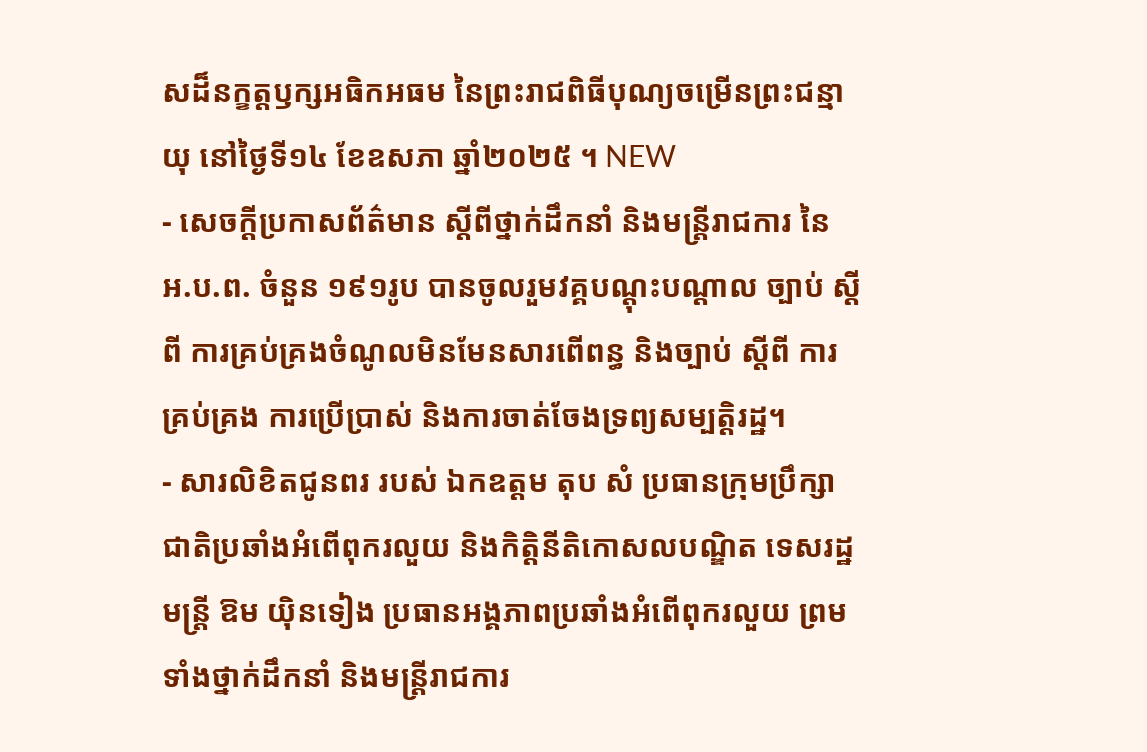សដ៏នក្ខត្តឫក្សអធិកអធម នៃព្រះរាជពិធីបុណ្យចម្រើនព្រះជន្មាយុ នៅថ្ងៃទី១៤ ខែឧសភា ឆ្នាំ២០២៥ ។ NEW
- សេចក្តីប្រកាសព័ត៌មាន ស្តីពីថ្នាក់ដឹកនាំ និងមន្ត្រីរាជការ នៃ អ.ប.ព. ចំនួន ១៩១រូប បានចូលរួមវគ្គបណ្តុះបណ្តាល ច្បាប់ ស្តីពី ការគ្រប់គ្រងចំណូលមិនមែនសារពើពន្ធ និងច្បាប់ ស្តីពី ការគ្រប់គ្រង ការប្រើប្រាស់ និងការចាត់ចែងទ្រព្យសម្បត្តិរដ្ឋ។
- សារលិខិតជូនពរ របស់ ឯកឧត្តម តុប សំ ប្រធានក្រុមប្រឹក្សាជាតិប្រឆាំងអំពើពុករលួយ និងកិត្តិនីតិកោសលបណ្ឌិត ទេសរដ្ឋមន្ដ្រី ឱម យ៉ិនទៀង ប្រធានអង្គភាពប្រឆាំងអំពើពុករលួយ ព្រមទាំងថ្នាក់ដឹកនាំ និងមន្ត្រីរាជការ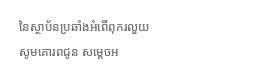នៃស្ថាប័នប្រឆាំងអំពើពុករលួយ សូមគោរពជូន សម្តេចអ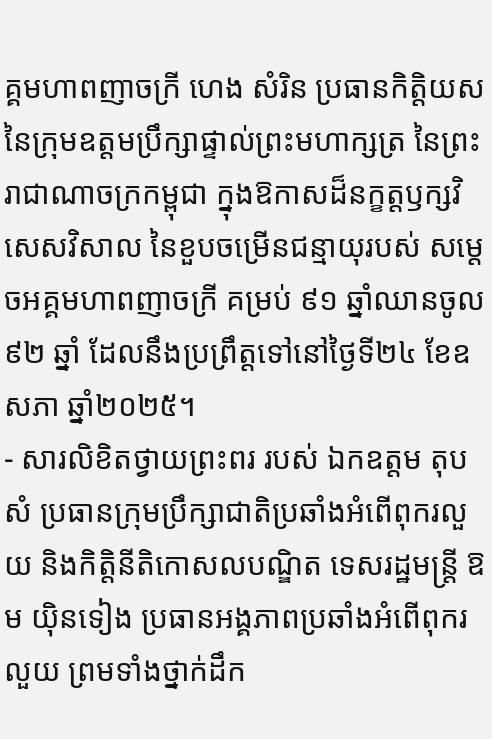គ្គមហាពញាចក្រី ហេង សំរិន ប្រធានកិត្តិយសនៃក្រុមឧត្តមប្រឹក្សាផ្ទាល់ព្រះមហាក្សត្រ នៃព្រះរាជាណាចក្រកម្ពុជា ក្នុងឱកាសដ៏នក្ខត្តឫក្សវិសេសវិសាល នៃខួបចម្រើនជន្មាយុរបស់ សម្តេចអគ្គមហាពញាចក្រី គម្រប់ ៩១ ឆ្នាំឈានចូល ៩២ ឆ្នាំ ដែលនឹងប្រព្រឹត្តទៅនៅថ្ងៃទី២៤ ខែឧសភា ឆ្នាំ២០២៥។
- សារលិខិតថ្វាយព្រះពរ របស់ ឯកឧត្តម តុប សំ ប្រធានក្រុមប្រឹក្សាជាតិប្រឆាំងអំពើពុករលួយ និងកិត្តិនីតិកោសលបណ្ឌិត ទេសរដ្ឋមន្ដ្រី ឱម យ៉ិនទៀង ប្រធានអង្គភាពប្រឆាំងអំពើពុករលួយ ព្រមទាំងថ្នាក់ដឹក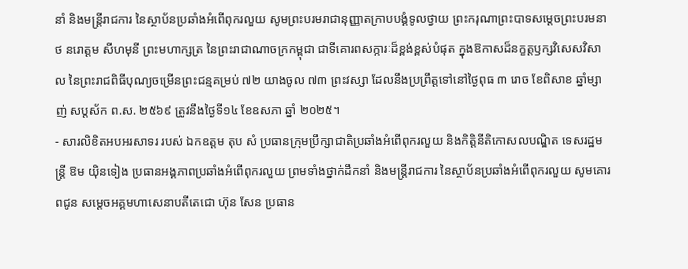នាំ និងមន្ត្រីរាជការ នៃស្ថាប័នប្រឆាំងអំពើពុករលួយ សូមព្រះបរមរាជានុញ្ញាតក្រាបបង្គំទូលថ្វាយ ព្រះករុណាព្រះបាទសម្តេចព្រះបរមនាថ នរោត្តម សីហមុនី ព្រះមហាក្សត្រ នៃព្រះរាជាណាចក្រកម្ពុជា ជាទីគោរពសក្ការៈដ៏ខ្ពង់ខ្ពស់បំផុត ក្នុងឱកាសដ៏នក្ខត្តឫក្សវិសេសវិសាល នៃព្រះរាជពិធីបុណ្យចម្រើនព្រះជន្មគម្រប់ ៧២ យាងចូល ៧៣ ព្រះវស្សា ដែលនឹងប្រព្រឹត្តទៅនៅថ្ងៃពុធ ៣ រោច ខែពិសាខ ឆ្នាំម្សាញ់ សប្តស័ក ព.ស. ២៥៦៩ ត្រូវនឹងថ្ងៃទី១៤ ខែឧសភា ឆ្នាំ ២០២៥។
- សារលិខិតអបអរសាទរ របស់ ឯកឧត្តម តុប សំ ប្រធានក្រុមប្រឹក្សាជាតិប្រឆាំងអំពើពុករលួយ និងកិត្តិនីតិកោសលបណ្ឌិត ទេសរដ្ឋមន្ដ្រី ឱម យ៉ិនទៀង ប្រធានអង្គភាពប្រឆាំងអំពើពុករលួយ ព្រមទាំងថ្នាក់ដឹកនាំ និងមន្ត្រីរាជការ នៃស្ថាប័នប្រឆាំងអំពើពុករលួយ សូមគោរពជូន សម្តេចអគ្គមហាសេនាបតីតេជោ ហ៊ុន សែន ប្រធាន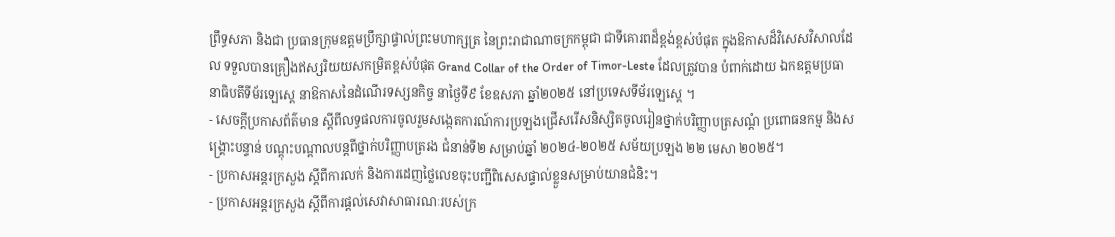ព្រឹទ្ធសភា និងជា ប្រធានក្រុមឧត្តមប្រឹក្សាផ្ទាល់ព្រះមហាក្សត្រ នៃព្រះរាជាណាចក្រកម្ពុជា ជាទីគោរពដ៏ខ្ពង់ខ្ពស់បំផុត ក្នុងឱកាសដ៏វិសេសវិសាលដែល ទទួលបានគ្រឿងឥស្សរិយយសកម្រិតខ្ពស់បំផុត Grand Collar of the Order of Timor-Leste ដែលត្រូវបាន បំពាក់ដោយ ឯកឧត្តមប្រធានាធិបតីទីម័រឡេស្តេ នាឱកាសនៃដំណើរទស្សនកិច្ច នាថ្ងៃទី៩ ខែឧសភា ឆ្នាំ២០២៥ នៅប្រទេសទីម័រឡេស្តេ ។
- សេចក្តីប្រកាសព័ត៌មាន ស្តីពីលទ្ធផលការចូលរួមសង្កេតការណ៍ការប្រឡងជ្រើសរើសនិស្សិតចូលរៀនថ្នាក់បរិញ្ញាបត្រសណ្តំ ប្រពោធនកម្ម និងសង្គ្រោះបន្ទាន់ បណ្តុះបណ្តាលបន្តពីថ្នាក់បរិញ្ញាបត្ររង ជំនាន់ទី២ សម្រាប់ឆ្នាំ ២០២៤-២០២៥ សម័យប្រឡង ២២ មេសា ២០២៥។
- ប្រកាសអន្តរក្រសួង ស្តីពីការលក់ និងការដេញថ្លៃលេខចុះបញ្ជីពិសេសផ្ទាល់ខ្លួនសម្រាប់យានជំនិះ។
- ប្រកាសអន្តរក្រសួង ស្តីពីការផ្តល់សេវាសាធារណៈរបស់ក្រ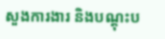សួងការងារ និងបណ្តុះប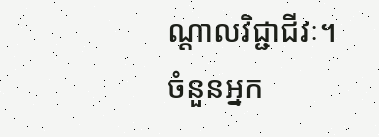ណ្តាលវិជ្ជាជីវៈ។
ចំនួនអ្នក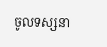ចូលទស្សនា